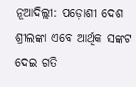ନୂଆଦିଲ୍ଲୀ: ପଡ଼ୋଶୀ ଦେଶ ଶ୍ରୀଲଙ୍କା ଏବେ ଆର୍ଥିକ ସଙ୍କଟ ଦେଇ ଗତି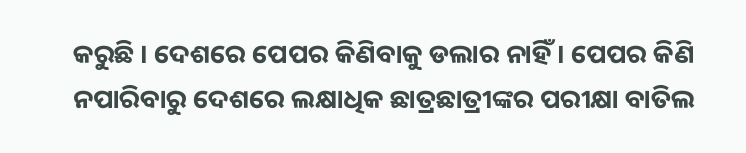କରୁଛି । ଦେଶରେ ପେପର କିଣିବାକୁ ଡଲାର ନାହିଁ । ପେପର କିଣି ନପାରିବାରୁ ଦେଶରେ ଲକ୍ଷାଧିକ ଛାତ୍ରଛାତ୍ରୀଙ୍କର ପରୀକ୍ଷା ବାତିଲ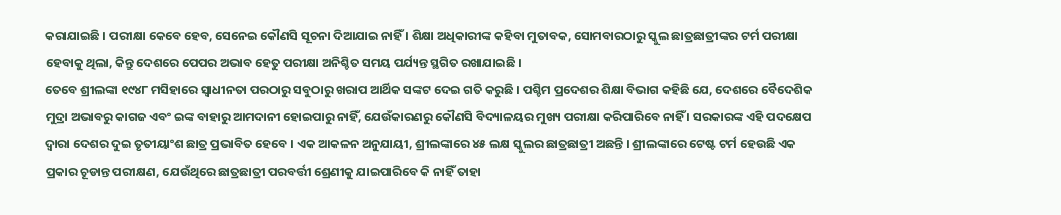କରାଯାଇଛି । ପରୀକ୍ଷା କେବେ ହେବ, ସେନେଇ କୌଣସି ସୂଚନା ଦିଆଯାଇ ନାହିଁ । ଶିକ୍ଷା ଅଧିକାରୀଙ୍କ କହିବା ମୁତାବକ, ସୋମବାରଠାରୁ ସ୍କୁଲ ଛାତ୍ରଛାତ୍ରୀଙ୍କର ଟର୍ମ ପରୀକ୍ଷା ହେବାକୁ ଥିଲା, କିନ୍ତୁ ଦେଶରେ ପେପର ଅଭାବ ହେତୁ ପରୀକ୍ଷା ଅନିଶ୍ଚିତ ସମୟ ପର୍ଯ୍ୟନ୍ତ ସ୍ଥଗିତ ରଖାଯାଇଛି ।
ତେବେ ଶ୍ରୀଲଙ୍କା ୧୯୪୮ ମସିହାରେ ସ୍ୱାଧୀନତା ପରଠାରୁ ସବୁଠାରୁ ଖରାପ ଆର୍ଥିକ ସଙ୍କଟ ଦେଇ ଗତି କରୁଛି । ପଶ୍ଚିମ ପ୍ରଦେଶର ଶିକ୍ଷା ବିଭାଗ କହିଛି ଯେ, ଦେଶରେ ବୈଦେଶିକ ମୁଦ୍ରା ଅଭାବରୁ କାଗଜ ଏବଂ ଇଙ୍କ ବାହାରୁ ଆମଦାନୀ ହୋଇପାରୁ ନାହିଁ, ଯେଉଁକାରଣରୁ କୌଣସି ବିଦ୍ୟାଳୟର ମୁଖ୍ୟ ପରୀକ୍ଷା କରିପାରିବେ ନାହିଁ । ସରକାରଙ୍କ ଏହି ପଦକ୍ଷେପ ଦ୍ୱାରା ଦେଶର ଦୁଇ ତୃତୀୟାଂଶ ଛାତ୍ର ପ୍ରଭାବିତ ହେବେ । ଏକ ଆକଳନ ଅନୁଯାୟୀ, ଶ୍ରୀଲଙ୍କାରେ ୪୫ ଲକ୍ଷ ସ୍କୁଲର ଛାତ୍ରଛାତ୍ରୀ ଅଛନ୍ତି । ଶ୍ରୀଲଙ୍କାରେ ଟେଷ୍ଟ ଟର୍ମ ହେଉଛି ଏକ ପ୍ରକାର ଚୂଡାନ୍ତ ପରୀକ୍ଷଣ, ଯେଉଁଥିରେ ଛାତ୍ରଛାତ୍ରୀ ପରବର୍ତ୍ତୀ ଶ୍ରେଣୀକୁ ଯାଇପାରିବେ କି ନାହିଁ ତାହା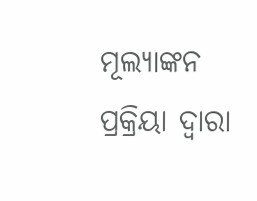ମୂଲ୍ୟାଙ୍କନ ପ୍ରକ୍ରିୟା ଦ୍ୱାରା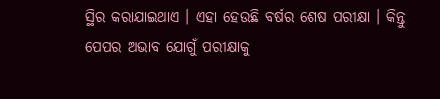ସ୍ଥିର କରାଯାଇଥାଏ । ଏହା ହେଉଛି ବର୍ଷର ଶେଷ ପରୀକ୍ଷା । କିନ୍ତୁ ପେପର ଅଭାବ ଯୋଗୁଁ ପରୀକ୍ଷାକୁ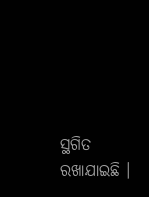ସ୍ଥଗିତ ରଖାଯାଇଛି ।